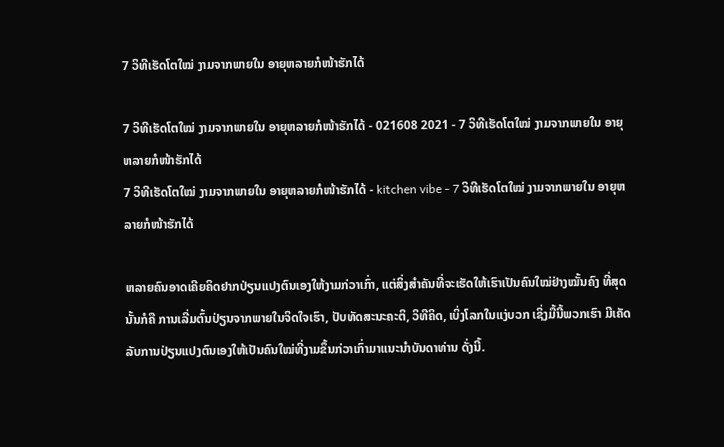7 ວິທີເຮັດໂຕໃໝ່ ງາມຈາກພາຍໃນ ອາຍຸຫລາຍກໍໜ້າຮັກໄດ້

7 ວິທີເຮັດໂຕໃໝ່ ງາມຈາກພາຍໃນ ອາຍຸຫລາຍກໍໜ້າຮັກໄດ້ - 021608 2021 - 7 ວິທີເຮັດໂຕໃໝ່ ງາມຈາກພາຍໃນ ອາຍຸຫລາຍກໍໜ້າຮັກໄດ້
7 ວິທີເຮັດໂຕໃໝ່ ງາມຈາກພາຍໃນ ອາຍຸຫລາຍກໍໜ້າຮັກໄດ້ - kitchen vibe - 7 ວິທີເຮັດໂຕໃໝ່ ງາມຈາກພາຍໃນ ອາຍຸຫລາຍກໍໜ້າຮັກໄດ້

ຫລາຍຄົນອາດເຄີຍຄິດຢາກປ່ຽນແປງຕົນເອງໃຫ້ງາມກ່ວາເກົ່າ, ແຕ່ສິ່ງສຳຄັນທີ່ຈະເຮັດໃຫ້ເຮົາເປັນຄົນໃໝ່ຢ່າງໝັ້ນຄົງ ທີ່ສຸດນັ້ນກໍຄື ການເລີ່ມຕົ້ນປ່ຽນຈາກພາຍໃນຈິດໃຈເຮົາ, ປັບທັດສະນະຄະຕິ, ວິທີຄິດ, ເບິ່ງໂລກໃນແງ່ບວກ ເຊິ່ງມື້ນີ້ພວກເຮົາ ມີເຄັດລັບການປ່ຽນແປງຕົນເອງໃຫ້ເປັນຄົນໃໝ່ທີ່ງາມຂຶ້ນກ່ວາເກົ່າມາແນະນຳບັນດາທ່ານ ດັ່ງນີ້.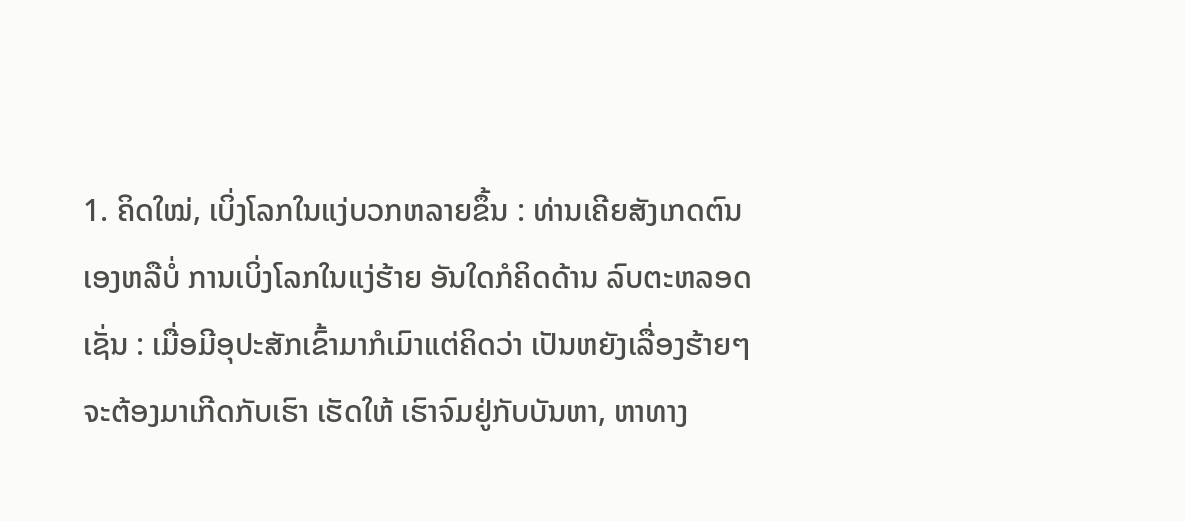1. ຄິດໃໝ່, ເບິ່ງໂລກໃນແງ່ບວກຫລາຍຂຶ້ນ : ທ່ານເຄີຍສັງເກດຕົນເອງຫລືບໍ່ ການເບິ່ງໂລກໃນແງ່ຮ້າຍ ອັນໃດກໍຄິດດ້ານ ລົບຕະຫລອດ ເຊັ່ນ : ເມື່ອມີອຸປະສັກເຂົ້າມາກໍເມົາແຕ່ຄິດວ່າ ເປັນຫຍັງເລື່ອງຮ້າຍໆຈະຕ້ອງມາເກີດກັບເຮົາ ເຮັດໃຫ້ ເຮົາຈົມຢູ່ກັບບັນຫາ, ຫາທາງ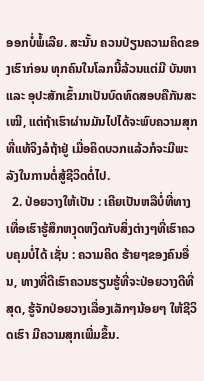ອອກບໍ່ພໍ້ເລີຍ. ສະນັ້ນ ຄວນປ່ຽນຄວາມຄິດຂອງເຮົາກ່ອນ ທຸກຄົນໃນໂລກນີ້ລ້ວນແຕ່ມີ ບັນຫາ ແລະ ອຸປະສັກເຂົ້າມາເປັນບົດທົດສອບຄືກັນສະເໝີ, ແຕ່ຖ້າເຮົາຜ່ານມັນໄປໄດ້ຈະພົບຄວາມສຸກທີ່ແທ້ຈິງລໍຖ້າຢູ່ ເມື່ອຄິດບວກແລ້ວກໍຈະມີພະລັງໃນການຕໍ່ສູ້ຊີວິດຕໍ່ໄປ.
  2. ປ່ອຍວາງໃຫ້ເປັນ : ເຄີຍເປັນຫລືບໍ່ທີ່ທາງເທື່ອເຮົາຮູ້ສຶກຫງຸດຫງິດກັບສິ່ງຕ່າງໆທີ່ເຮົາຄວບຄຸມບໍ່ໄດ້ ເຊັ່ນ : ຄວາມຄິດ ຮ້າຍໆຂອງຄົນອື່ນ, ທາງທີ່ດີເຮົາຄວນຮຽນຮູ້ທີ່ຈະປ່ອຍວາງດີທີ່ສຸດ, ຮູ້ຈັກປ່ອຍວາງເລື່ອງເລັກໆນ້ອຍໆ ໃຫ້ຊີວິດເຮົາ ມີຄວາມສຸກເພີ່ມຂຶ້ນ.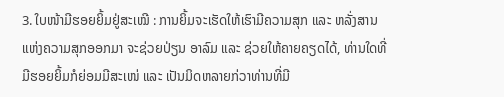3. ໃບໜ້າມີຮອຍຍິ້ມຢູ່ສະເໝີ : ການຍິ້ມຈະເຮັດໃຫ້ເຮົາມີຄວາມສຸກ ແລະ ຫລັ່ງສານແຫ່ງຄວາມສຸກອອກມາ ຈະຊ່ວຍປ່ຽນ ອາລົມ ແລະ ຊ່ວຍໃຫ້ຄາຍຄຽດໄດ້, ທ່ານໃດທີ່ມີຮອຍຍິ້ມກໍຍ່ອມມີສະເໜ່ ແລະ ເປັນມິດຫລາຍກ່ວາທ່ານທີ່ມີ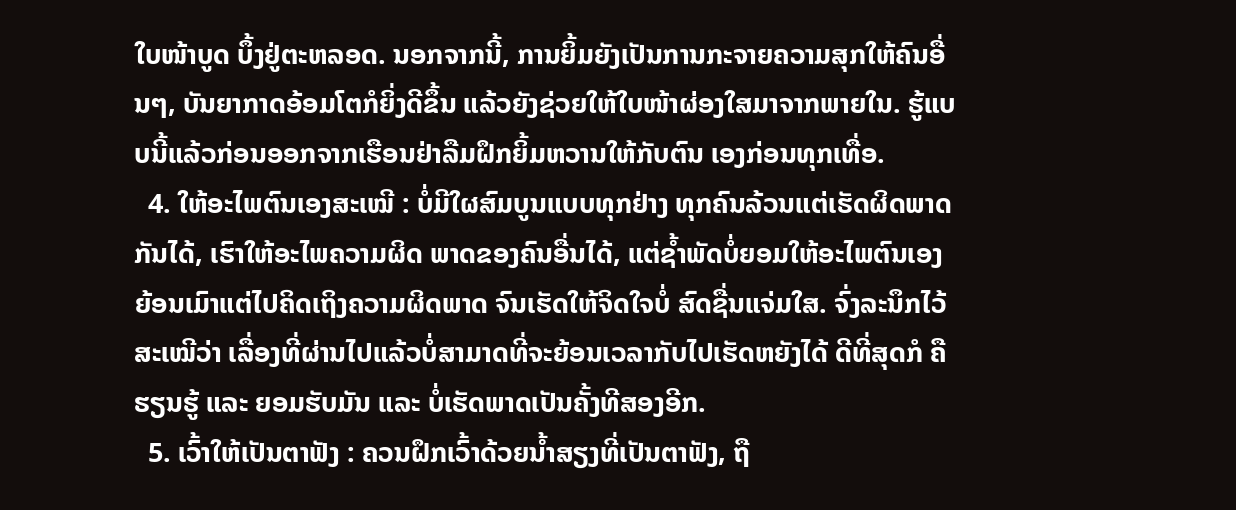ໃບໜ້າບູດ ບຶ້ງຢູ່ຕະຫລອດ. ນອກຈາກນີ້, ການຍິ້ມຍັງເປັນການກະຈາຍຄວາມສຸກໃຫ້ຄົນອື່ນໆ, ບັນຍາກາດອ້ອມໂຕກໍຍິ່ງດີຂຶ້ນ ແລ້ວຍັງຊ່ວຍໃຫ້ໃບໜ້າຜ່ອງໃສມາຈາກພາຍໃນ. ຮູ້ແບບນີ້ແລ້ວກ່ອນອອກຈາກເຮືອນຢ່າລືມຝຶກຍິ້ມຫວານໃຫ້ກັບຕົນ ເອງກ່ອນທຸກເທື່ອ.
  4. ໃຫ້ອະໄພຕົນເອງສະເໝີ : ບໍ່ມີໃຜສົມບູນແບບທຸກຢ່າງ ທຸກຄົນລ້ວນແຕ່ເຮັດຜິດພາດກັນໄດ້, ເຮົາໃຫ້ອະໄພຄວາມຜິດ ພາດຂອງຄົນອື່ນໄດ້, ແຕ່ຊ້ຳພັດບໍ່ຍອມໃຫ້ອະໄພຕົນເອງ ຍ້ອນເມົາແຕ່ໄປຄິດເຖິງຄວາມຜິດພາດ ຈົນເຮັດໃຫ້ຈິດໃຈບໍ່ ສົດຊື່ນແຈ່ມໃສ. ຈົ່ງລະນຶກໄວ້ສະເໝີວ່າ ເລື່ອງທີ່ຜ່ານໄປແລ້ວບໍ່ສາມາດທີ່ຈະຍ້ອນເວລາກັບໄປເຮັດຫຍັງໄດ້ ດີທີ່ສຸດກໍ ຄື ຮຽນຮູ້ ແລະ ຍອມຮັບມັນ ແລະ ບໍ່ເຮັດພາດເປັນຄັ້ງທີສອງອີກ.
  5. ເວົ້າໃຫ້ເປັນຕາຟັງ : ຄວນຝຶກເວົ້າດ້ວຍນ້ຳສຽງທີ່ເປັນຕາຟັງ, ຖື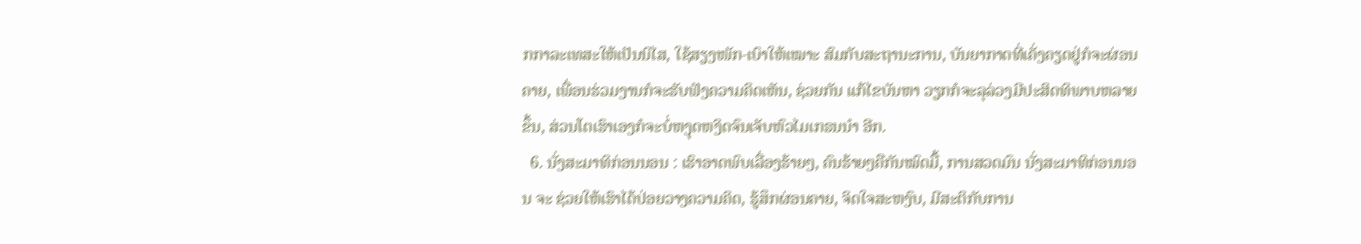ກກາລະເທສະໃຫ້ເປັນນິໄສ, ໃຊ້ສຽງໜັກ-ເບົາໃຫ້ເໝາະ ສົມກັບສະຖານະການ, ບັນຍາກາດທີ່ເຄັ່ງຄຽດຢູ່ກໍຈະຜ່ອນຄາຍ, ເພື່ອນຮ່ວມງານກໍຈະຮັບຟັງຄວາມຄິດເຫັນ, ຊ່ວຍກັນ ແກ້ໄຂບັນຫາ ວຽກກໍຈະລຸລ່ວງມີປະສິດທິພາບຫລາຍຂຶ້ນ, ສ່ວນໂຕເຮົາເອງກໍຈະບໍ່ຫງຸດຫງິດຈົນເຈັບຫົວໄມເກຣນນຳ ອີກ.
  6. ນັ່ງສະມາທິກ່ອນນອນ : ເຮົາອາດພົບເລື່ອງຮ້າຍໆ, ຄົນຮ້າຍໆຄືກັນໝົດມື້, ການສວດມົນ ນັ່ງສະມາທິກ່ອນນອນ ຈະ ຊ່ວຍໃຫ້ເຮົາໄດ້ປ່ອຍວາງຄວາມຄິດ, ຮູ້ສຶກຜ່ອນຄາຍ, ຈິດໃຈສະຫງົບ, ມີສະຕິກັບການ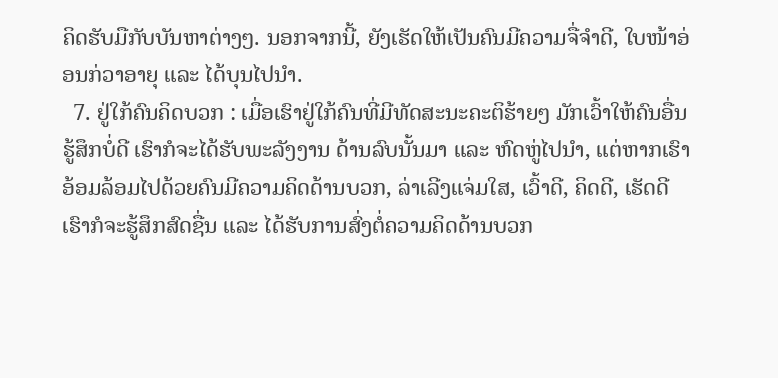ຄິດຮັບມືກັບບັນຫາຕ່າງໆ. ນອກຈາກນີ້, ຍັງເຮັດໃຫ້ເປັນຄົນມີຄວາມຈື່ຈຳດີ, ໃບໜ້າອ່ອນກ່ວາອາຍຸ ແລະ ໄດ້ບຸນໄປນຳ.
  7. ຢູ່ໃກ້ຄົນຄິດບວກ : ເມື່ອເຮົາຢູ່ໃກ້ຄົນທີ່ມີທັດສະນະຄະຕິຮ້າຍໆ ມັກເວົ້າໃຫ້ຄົນອື່ນຮູ້ສຶກບໍ່ດີ ເຮົາກໍຈະໄດ້ຮັບພະລັງງານ ດ້ານລົບນັ້ນມາ ແລະ ຫົດຫູ່ໄປນຳ, ແຕ່ຫາກເຮົາອ້ອມລ້ອມໄປດ້ວຍຄົນມີຄວາມຄິດດ້ານບວກ, ລ່າເລີງແຈ່ມໃສ, ເວົ້າດີ, ຄິດດີ, ເຮັດດີ ເຮົາກໍຈະຮູ້ສຶກສົດຊື່ນ ແລະ ໄດ້ຮັບການສົ່ງຕໍ່ຄວາມຄິດດ້ານບວກ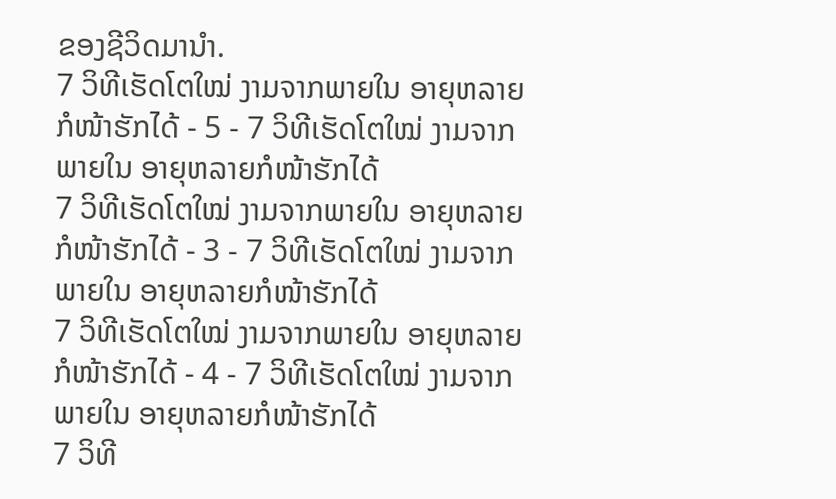ຂອງຊີວິດມານຳ.
7 ວິທີເຮັດໂຕໃໝ່ ງາມຈາກພາຍໃນ ອາຍຸຫລາຍກໍໜ້າຮັກໄດ້ - 5 - 7 ວິທີເຮັດໂຕໃໝ່ ງາມຈາກພາຍໃນ ອາຍຸຫລາຍກໍໜ້າຮັກໄດ້
7 ວິທີເຮັດໂຕໃໝ່ ງາມຈາກພາຍໃນ ອາຍຸຫລາຍກໍໜ້າຮັກໄດ້ - 3 - 7 ວິທີເຮັດໂຕໃໝ່ ງາມຈາກພາຍໃນ ອາຍຸຫລາຍກໍໜ້າຮັກໄດ້
7 ວິທີເຮັດໂຕໃໝ່ ງາມຈາກພາຍໃນ ອາຍຸຫລາຍກໍໜ້າຮັກໄດ້ - 4 - 7 ວິທີເຮັດໂຕໃໝ່ ງາມຈາກພາຍໃນ ອາຍຸຫລາຍກໍໜ້າຮັກໄດ້
7 ວິທີ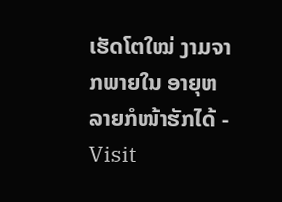ເຮັດໂຕໃໝ່ ງາມຈາກພາຍໃນ ອາຍຸຫລາຍກໍໜ້າຮັກໄດ້ - Visit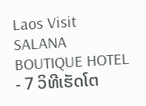Laos Visit SALANA BOUTIQUE HOTEL - 7 ວິທີເຮັດໂຕ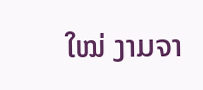ໃໝ່ ງາມຈາ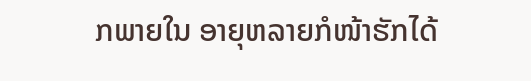ກພາຍໃນ ອາຍຸຫລາຍກໍໜ້າຮັກໄດ້